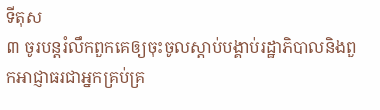ទីតុស
៣ ចូរបន្តរំលឹកពួកគេឲ្យចុះចូលស្ដាប់បង្គាប់រដ្ឋាភិបាលនិងពួកអាជ្ញាធរជាអ្នកគ្រប់គ្រ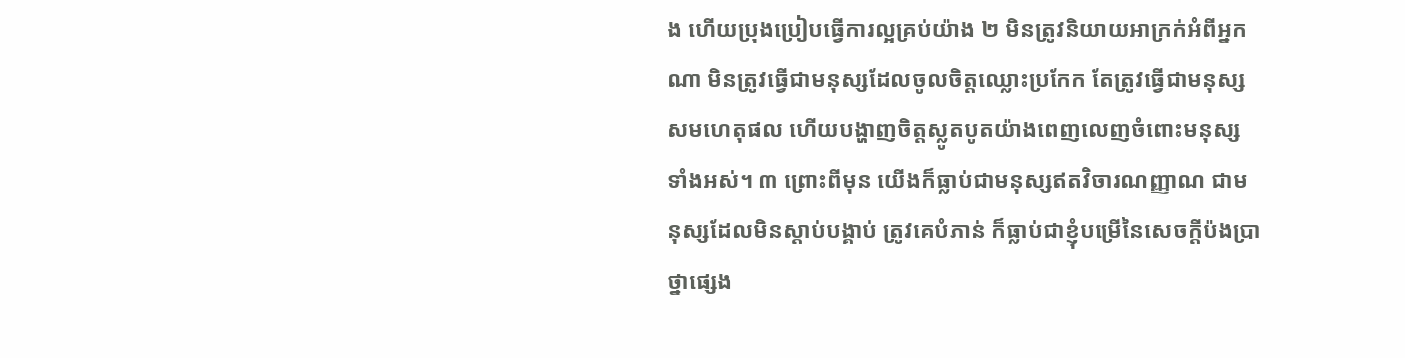ង ហើយប្រុងប្រៀបធ្វើការល្អគ្រប់យ៉ាង ២ មិនត្រូវនិយាយអាក្រក់អំពីអ្នកណា មិនត្រូវធ្វើជាមនុស្សដែលចូលចិត្តឈ្លោះប្រកែក តែត្រូវធ្វើជាមនុស្សសមហេតុផល ហើយបង្ហាញចិត្តស្លូតបូតយ៉ាងពេញលេញចំពោះមនុស្សទាំងអស់។ ៣ ព្រោះពីមុន យើងក៏ធ្លាប់ជាមនុស្សឥតវិចារណញ្ញាណ ជាមនុស្សដែលមិនស្ដាប់បង្គាប់ ត្រូវគេបំភាន់ ក៏ធ្លាប់ជាខ្ញុំបម្រើនៃសេចក្ដីប៉ងប្រាថ្នាផ្សេង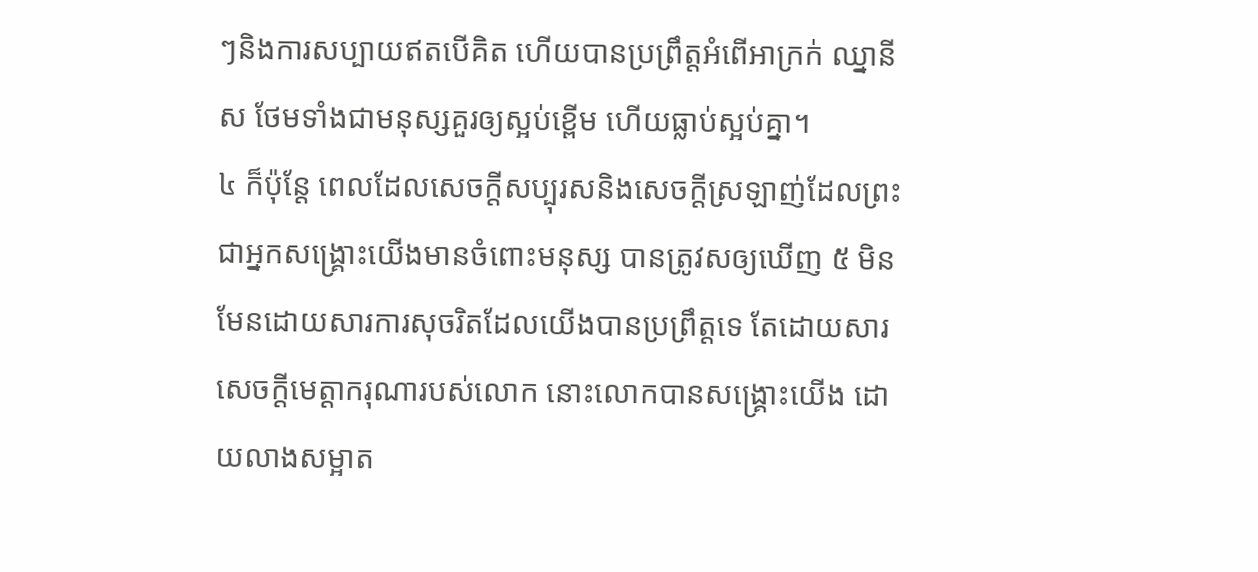ៗនិងការសប្បាយឥតបើគិត ហើយបានប្រព្រឹត្តអំពើអាក្រក់ ឈ្នានីស ថែមទាំងជាមនុស្សគួរឲ្យស្អប់ខ្ពើម ហើយធ្លាប់ស្អប់គ្នា។
៤ ក៏ប៉ុន្តែ ពេលដែលសេចក្ដីសប្បុរសនិងសេចក្ដីស្រឡាញ់ដែលព្រះ ជាអ្នកសង្គ្រោះយើងមានចំពោះមនុស្ស បានត្រូវសឲ្យឃើញ ៥ មិនមែនដោយសារការសុចរិតដែលយើងបានប្រព្រឹត្តទេ តែដោយសារសេចក្ដីមេត្ដាករុណារបស់លោក នោះលោកបានសង្គ្រោះយើង ដោយលាងសម្អាត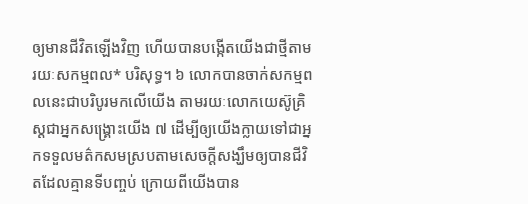ឲ្យមានជីវិតឡើងវិញ ហើយបានបង្កើតយើងជាថ្មីតាមរយៈសកម្មពល* បរិសុទ្ធ។ ៦ លោកបានចាក់សកម្មពលនេះជាបរិបូរមកលើយើង តាមរយៈលោកយេស៊ូគ្រិស្តជាអ្នកសង្គ្រោះយើង ៧ ដើម្បីឲ្យយើងក្លាយទៅជាអ្នកទទួលមត៌កសមស្របតាមសេចក្ដីសង្ឃឹមឲ្យបានជីវិតដែលគ្មានទីបញ្ចប់ ក្រោយពីយើងបាន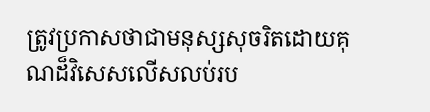ត្រូវប្រកាសថាជាមនុស្សសុចរិតដោយគុណដ៏វិសេសលើសលប់រប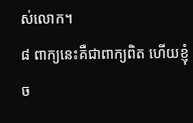ស់លោក។
៨ ពាក្យនេះគឺជាពាក្យពិត ហើយខ្ញុំច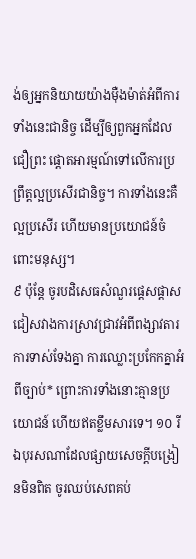ង់ឲ្យអ្នកនិយាយយ៉ាងម៉ឺងម៉ាត់អំពីការទាំងនេះជានិច្ច ដើម្បីឲ្យពួកអ្នកដែលជឿព្រះ ផ្ដោតអារម្មណ៍ទៅលើការប្រព្រឹត្តល្អប្រសើរជានិច្ច។ ការទាំងនេះគឺល្អប្រសើរ ហើយមានប្រយោជន៍ចំពោះមនុស្ស។
៩ ប៉ុន្តែ ចូរបដិសេធសំណួរផ្ដេសផ្ដាស ជៀសវាងការស្រាវជ្រាវអំពីពង្សាវតារ ការទាស់ទែងគ្នា ការឈ្លោះប្រកែកគ្នាអំពីច្បាប់* ព្រោះការទាំងនោះគ្មានប្រយោជន៍ ហើយឥតខ្លឹមសារទេ។ ១០ រីឯបុរសណាដែលផ្សាយសេចក្ដីបង្រៀនមិនពិត ចូរឈប់សេពគប់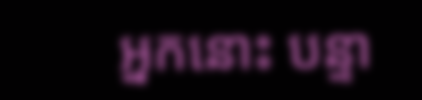អ្នកនោះ បន្ទា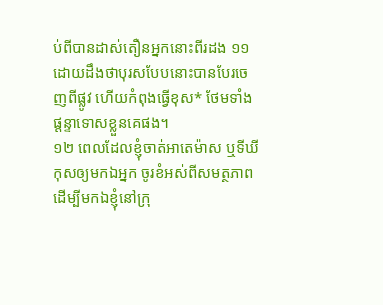ប់ពីបានដាស់តឿនអ្នកនោះពីរដង ១១ ដោយដឹងថាបុរសបែបនោះបានបែរចេញពីផ្លូវ ហើយកំពុងធ្វើខុស* ថែមទាំងផ្ដន្ទាទោសខ្លួនគេផង។
១២ ពេលដែលខ្ញុំចាត់អាតេម៉ាស ឬទីឃីកុសឲ្យមកឯអ្នក ចូរខំអស់ពីសមត្ថភាពដើម្បីមកឯខ្ញុំនៅក្រុ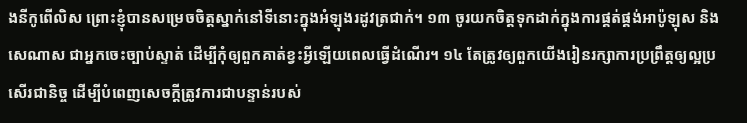ងនីកូពើលិស ព្រោះខ្ញុំបានសម្រេចចិត្តស្នាក់នៅទីនោះក្នុងអំឡុងរដូវត្រជាក់។ ១៣ ចូរយកចិត្តទុកដាក់ក្នុងការផ្គត់ផ្គង់អាប៉ូឡុស និងសេណាស ជាអ្នកចេះច្បាប់ស្ទាត់ ដើម្បីកុំឲ្យពួកគាត់ខ្វះអ្វីឡើយពេលធ្វើដំណើរ។ ១៤ តែត្រូវឲ្យពួកយើងរៀនរក្សាការប្រព្រឹត្តឲ្យល្អប្រសើរជានិច្ច ដើម្បីបំពេញសេចក្ដីត្រូវការជាបន្ទាន់របស់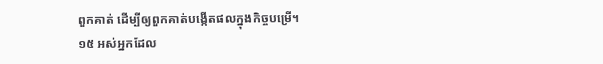ពួកគាត់ ដើម្បីឲ្យពួកគាត់បង្កើតផលក្នុងកិច្ចបម្រើ។
១៥ អស់អ្នកដែល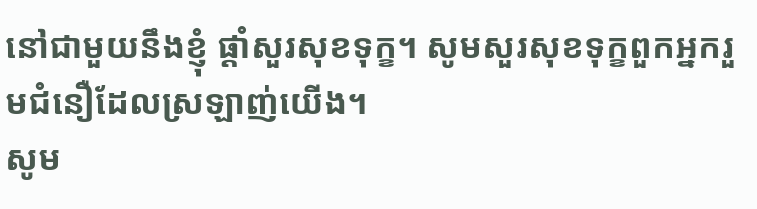នៅជាមួយនឹងខ្ញុំ ផ្ដាំសួរសុខទុក្ខ។ សូមសួរសុខទុក្ខពួកអ្នករួមជំនឿដែលស្រឡាញ់យើង។
សូម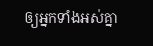ឲ្យអ្នកទាំងអស់គ្នា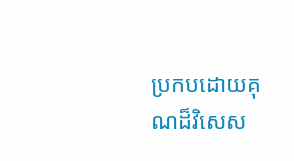ប្រកបដោយគុណដ៏វិសេស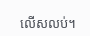លើសលប់។